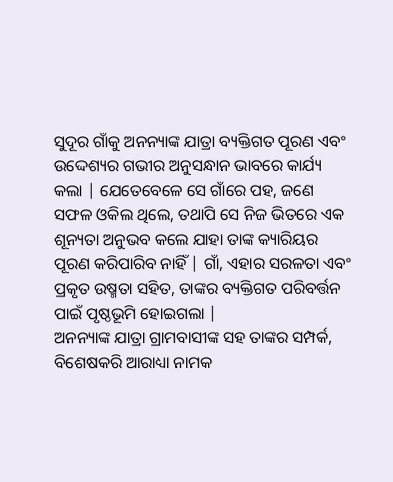ସୁଦୂର ଗାଁକୁ ଅନନ୍ୟାଙ୍କ ଯାତ୍ରା ବ୍ୟକ୍ତିଗତ ପୂରଣ ଏବଂ ଉଦ୍ଦେଶ୍ୟର ଗଭୀର ଅନୁସନ୍ଧାନ ଭାବରେ କାର୍ଯ୍ୟ କଲା | ଯେତେବେଳେ ସେ ଗାଁରେ ପହ, ଜଣେ ସଫଳ ଓକିଲ ଥିଲେ, ତଥାପି ସେ ନିଜ ଭିତରେ ଏକ ଶୂନ୍ୟତା ଅନୁଭବ କଲେ ଯାହା ତାଙ୍କ କ୍ୟାରିୟର ପୂରଣ କରିପାରିବ ନାହିଁ | ଗାଁ, ଏହାର ସରଳତା ଏବଂ ପ୍ରକୃତ ଉଷ୍ମତା ସହିତ, ତାଙ୍କର ବ୍ୟକ୍ତିଗତ ପରିବର୍ତ୍ତନ ପାଇଁ ପୃଷ୍ଠଭୂମି ହୋଇଗଲା |
ଅନନ୍ୟାଙ୍କ ଯାତ୍ରା ଗ୍ରାମବାସୀଙ୍କ ସହ ତାଙ୍କର ସମ୍ପର୍କ, ବିଶେଷକରି ଆରାଧ୍ୟା ନାମକ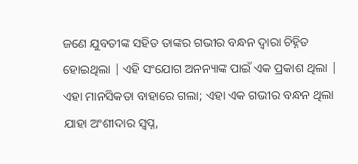ଜଣେ ଯୁବତୀଙ୍କ ସହିତ ତାଙ୍କର ଗଭୀର ବନ୍ଧନ ଦ୍ୱାରା ଚିହ୍ନିତ ହୋଇଥିଲା | ଏହି ସଂଯୋଗ ଅନନ୍ୟାଙ୍କ ପାଇଁ ଏକ ପ୍ରକାଶ ଥିଲା | ଏହା ମାନସିକତା ବାହାରେ ଗଲା; ଏହା ଏକ ଗଭୀର ବନ୍ଧନ ଥିଲା ଯାହା ଅଂଶୀଦାର ସ୍ୱପ୍ନ,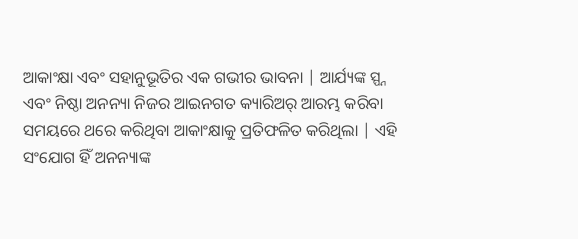ଆକାଂକ୍ଷା ଏବଂ ସହାନୁଭୂତିର ଏକ ଗଭୀର ଭାବନା | ଆର୍ଯ୍ୟଙ୍କ ସ୍ପ୍ନ ଏବଂ ନିଷ୍ଠା ଅନନ୍ୟା ନିଜର ଆଇନଗତ କ୍ୟାରିଅର୍ ଆରମ୍ଭ କରିବା ସମୟରେ ଥରେ କରିଥିବା ଆକାଂକ୍ଷାକୁ ପ୍ରତିଫଳିତ କରିଥିଲା | ଏହି ସଂଯୋଗ ହିଁ ଅନନ୍ୟାଙ୍କ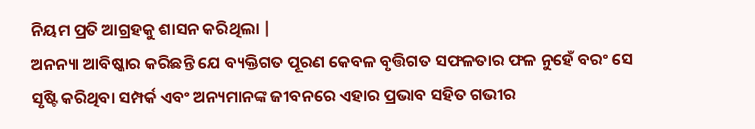ନିୟମ ପ୍ରତି ଆଗ୍ରହକୁ ଶାସନ କରିଥିଲା |
ଅନନ୍ୟା ଆବିଷ୍କାର କରିଛନ୍ତି ଯେ ବ୍ୟକ୍ତିଗତ ପୂରଣ କେବଳ ବୃତ୍ତିଗତ ସଫଳତାର ଫଳ ନୁହେଁ ବରଂ ସେ ସୃଷ୍ଟି କରିଥିବା ସମ୍ପର୍କ ଏବଂ ଅନ୍ୟମାନଙ୍କ ଜୀବନରେ ଏହାର ପ୍ରଭାବ ସହିତ ଗଭୀର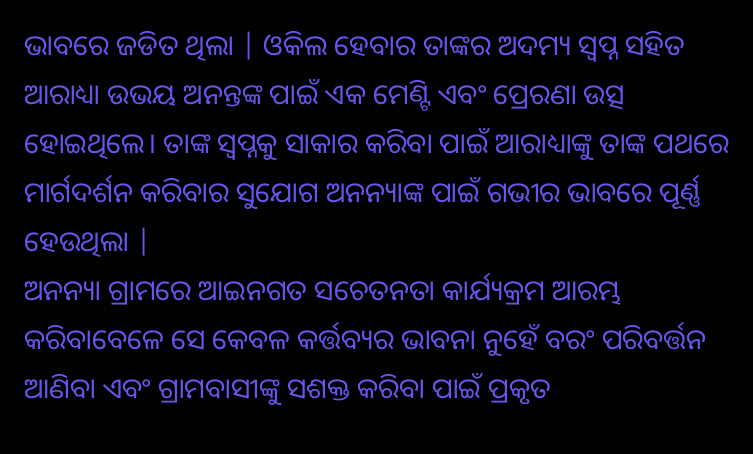ଭାବରେ ଜଡିତ ଥିଲା | ଓକିଲ ହେବାର ତାଙ୍କର ଅଦମ୍ୟ ସ୍ୱପ୍ନ ସହିତ ଆରାଧ୍ୟା ଉଭୟ ଅନନ୍ତଙ୍କ ପାଇଁ ଏକ ମେଣ୍ଟି ଏବଂ ପ୍ରେରଣା ଉତ୍ସ ହୋଇଥିଲେ। ତାଙ୍କ ସ୍ୱପ୍ନକୁ ସାକାର କରିବା ପାଇଁ ଆରାଧ୍ୟାଙ୍କୁ ତାଙ୍କ ପଥରେ ମାର୍ଗଦର୍ଶନ କରିବାର ସୁଯୋଗ ଅନନ୍ୟାଙ୍କ ପାଇଁ ଗଭୀର ଭାବରେ ପୂର୍ଣ୍ଣ ହେଉଥିଲା |
ଅନନ୍ୟା ଗ୍ରାମରେ ଆଇନଗତ ସଚେତନତା କାର୍ଯ୍ୟକ୍ରମ ଆରମ୍ଭ କରିବାବେଳେ ସେ କେବଳ କର୍ତ୍ତବ୍ୟର ଭାବନା ନୁହେଁ ବରଂ ପରିବର୍ତ୍ତନ ଆଣିବା ଏବଂ ଗ୍ରାମବାସୀଙ୍କୁ ସଶକ୍ତ କରିବା ପାଇଁ ପ୍ରକୃତ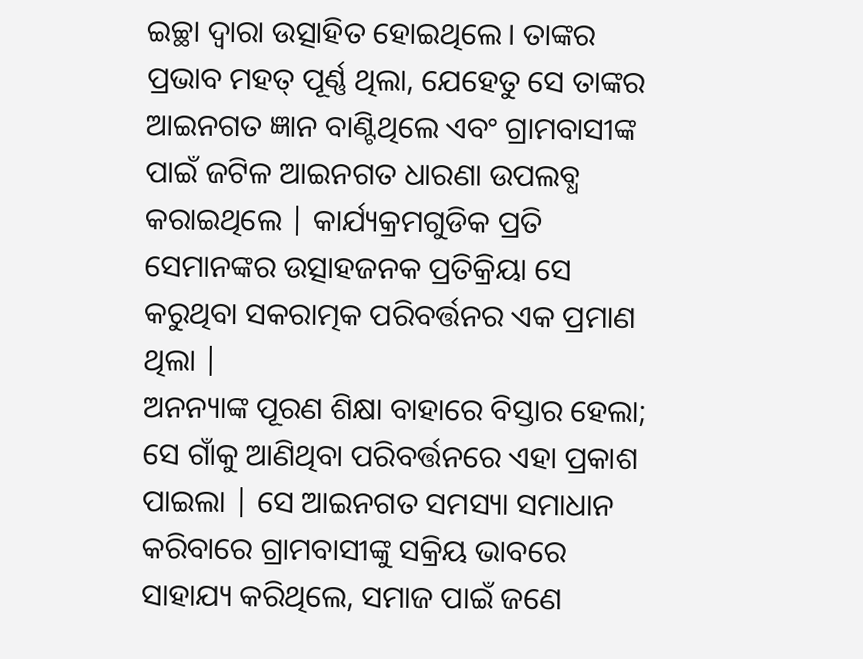ଇଚ୍ଛା ଦ୍ୱାରା ଉତ୍ସାହିତ ହୋଇଥିଲେ। ତାଙ୍କର ପ୍ରଭାବ ମହତ୍ ପୂର୍ଣ୍ଣ ଥିଲା, ଯେହେତୁ ସେ ତାଙ୍କର ଆଇନଗତ ଜ୍ଞାନ ବାଣ୍ଟିଥିଲେ ଏବଂ ଗ୍ରାମବାସୀଙ୍କ ପାଇଁ ଜଟିଳ ଆଇନଗତ ଧାରଣା ଉପଲବ୍ଧ କରାଇଥିଲେ | କାର୍ଯ୍ୟକ୍ରମଗୁଡିକ ପ୍ରତି ସେମାନଙ୍କର ଉତ୍ସାହଜନକ ପ୍ରତିକ୍ରିୟା ସେ କରୁଥିବା ସକରାତ୍ମକ ପରିବର୍ତ୍ତନର ଏକ ପ୍ରମାଣ ଥିଲା |
ଅନନ୍ୟାଙ୍କ ପୂରଣ ଶିକ୍ଷା ବାହାରେ ବିସ୍ତାର ହେଲା; ସେ ଗାଁକୁ ଆଣିଥିବା ପରିବର୍ତ୍ତନରେ ଏହା ପ୍ରକାଶ ପାଇଲା | ସେ ଆଇନଗତ ସମସ୍ୟା ସମାଧାନ କରିବାରେ ଗ୍ରାମବାସୀଙ୍କୁ ସକ୍ରିୟ ଭାବରେ ସାହାଯ୍ୟ କରିଥିଲେ, ସମାଜ ପାଇଁ ଜଣେ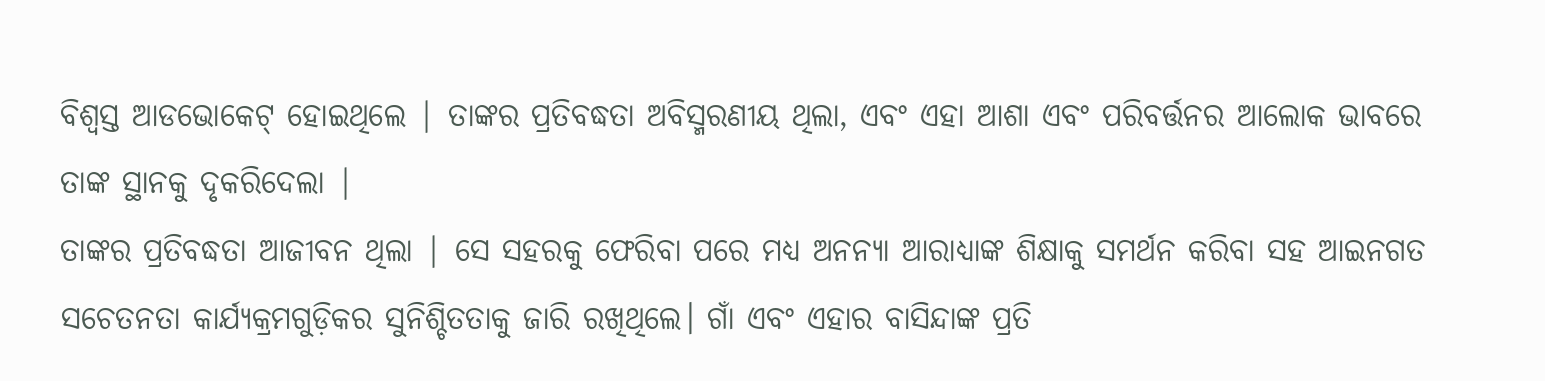ବିଶ୍ୱସ୍ତ ଆଡଭୋକେଟ୍ ହୋଇଥିଲେ | ତାଙ୍କର ପ୍ରତିବଦ୍ଧତା ଅବିସ୍ମରଣୀୟ ଥିଲା, ଏବଂ ଏହା ଆଶା ଏବଂ ପରିବର୍ତ୍ତନର ଆଲୋକ ଭାବରେ ତାଙ୍କ ସ୍ଥାନକୁ ଦୃକରିଦେଲା |
ତାଙ୍କର ପ୍ରତିବଦ୍ଧତା ଆଜୀବନ ଥିଲା | ସେ ସହରକୁ ଫେରିବା ପରେ ମଧ୍ୟ ଅନନ୍ୟା ଆରାଧ୍ୟାଙ୍କ ଶିକ୍ଷାକୁ ସମର୍ଥନ କରିବା ସହ ଆଇନଗତ ସଚେତନତା କାର୍ଯ୍ୟକ୍ରମଗୁଡ଼ିକର ସୁନିଶ୍ଚିତତାକୁ ଜାରି ରଖିଥିଲେ। ଗାଁ ଏବଂ ଏହାର ବାସିନ୍ଦାଙ୍କ ପ୍ରତି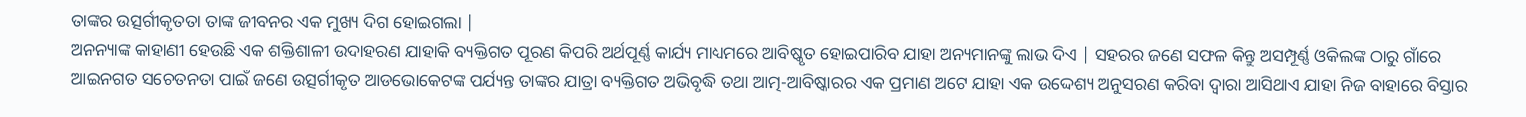ତାଙ୍କର ଉତ୍ସର୍ଗୀକୃତତା ତାଙ୍କ ଜୀବନର ଏକ ମୁଖ୍ୟ ଦିଗ ହୋଇଗଲା |
ଅନନ୍ୟାଙ୍କ କାହାଣୀ ହେଉଛି ଏକ ଶକ୍ତିଶାଳୀ ଉଦାହରଣ ଯାହାକି ବ୍ୟକ୍ତିଗତ ପୂରଣ କିପରି ଅର୍ଥପୂର୍ଣ୍ଣ କାର୍ଯ୍ୟ ମାଧ୍ୟମରେ ଆବିଷ୍କୃତ ହୋଇପାରିବ ଯାହା ଅନ୍ୟମାନଙ୍କୁ ଲାଭ ଦିଏ | ସହରର ଜଣେ ସଫଳ କିନ୍ତୁ ଅସମ୍ପୂର୍ଣ୍ଣ ଓକିଲଙ୍କ ଠାରୁ ଗାଁରେ ଆଇନଗତ ସଚେତନତା ପାଇଁ ଜଣେ ଉତ୍ସର୍ଗୀକୃତ ଆଡଭୋକେଟଙ୍କ ପର୍ଯ୍ୟନ୍ତ ତାଙ୍କର ଯାତ୍ରା ବ୍ୟକ୍ତିଗତ ଅଭିବୃଦ୍ଧି ତଥା ଆତ୍ମ-ଆବିଷ୍କାରର ଏକ ପ୍ରମାଣ ଅଟେ ଯାହା ଏକ ଉଦ୍ଦେଶ୍ୟ ଅନୁସରଣ କରିବା ଦ୍ୱାରା ଆସିଥାଏ ଯାହା ନିଜ ବାହାରେ ବିସ୍ତାର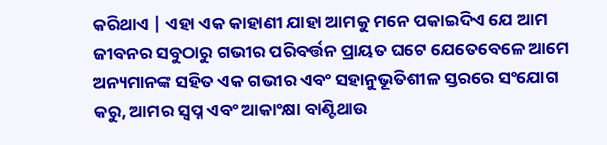କରିଥାଏ | ଏହା ଏକ କାହାଣୀ ଯାହା ଆମକୁ ମନେ ପକାଇଦିଏ ଯେ ଆମ ଜୀବନର ସବୁଠାରୁ ଗଭୀର ପରିବର୍ତ୍ତନ ପ୍ରାୟତ ଘଟେ ଯେତେବେଳେ ଆମେ ଅନ୍ୟମାନଙ୍କ ସହିତ ଏକ ଗଭୀର ଏବଂ ସହାନୁଭୂତିଶୀଳ ସ୍ତରରେ ସଂଯୋଗ କରୁ, ଆମର ସ୍ୱପ୍ନ ଏବଂ ଆକାଂକ୍ଷା ବାଣ୍ଟିଥାଉ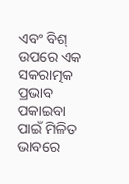ଏବଂ ବିଶ୍ ଉପରେ ଏକ ସକରାତ୍ମକ ପ୍ରଭାବ ପକାଇବା ପାଇଁ ମିଳିତ ଭାବରେ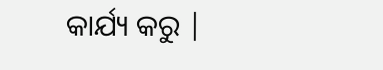କାର୍ଯ୍ୟ କରୁ |